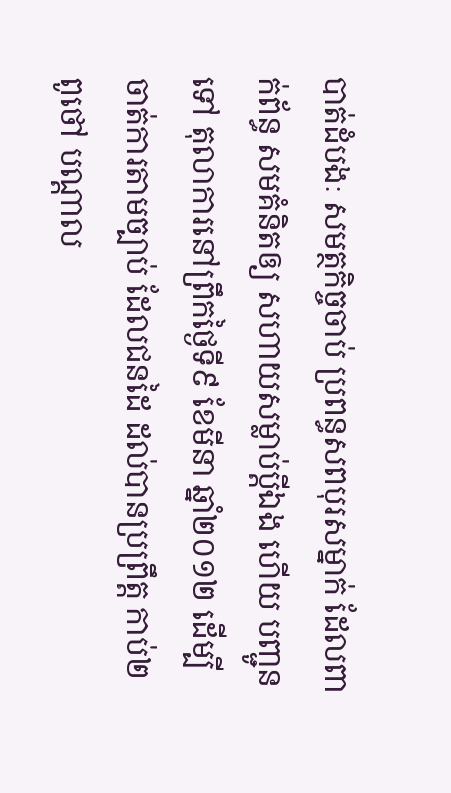បាត់ដំបងៈ សមត្ថកិច្ចចាប់ ប្រពន្ធសពបុរសម្នាក់ ដែលពាក់ព័ន្ធ សមគំនិតឲ្យ សហាយសម្លាប់ប្តីឯង ហើយ បញ្ជូនទៅ តុលាការនៅព្រឹកថ្ងៃទី៩ ខែមីនា ឆ្នាំ២០១២ ដើម្បីចាត់ការតាមច្បាប់ ដែលជនដៃ ដល់បានប្រព្រឹត្ត កាប់២ពូថៅ បណ្តាល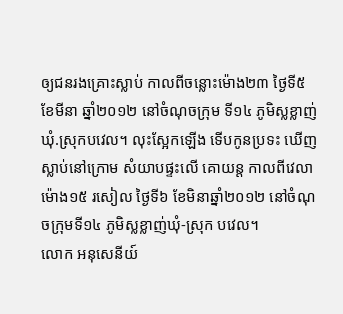ឲ្យជនរងគ្រោះស្លាប់ កាលពីចន្លោះម៉ោង២៣ ថ្ងៃទី៥ ខែមីនា ឆ្នាំ២០១២ នៅចំណុចក្រុម ទី១៤ ភូមិស្លខ្លាញ់ ឃុំ.ស្រុកបវេល។ លុះស្អែកឡើង ទើបកូនប្រទះ ឃើញស្លាប់នៅក្រោម សំយាបផ្ទះលើ គោយន្ត កាលពីវេលាម៉ោង១៥ រសៀល ថ្ងៃទី៦ ខែមិនាឆ្នាំ២០១២ នៅចំណុចក្រុមទី១៤ ភូមិស្លខ្លាញ់ឃុំ-ស្រុក បវេល។
លោក អនុសេនីយ៍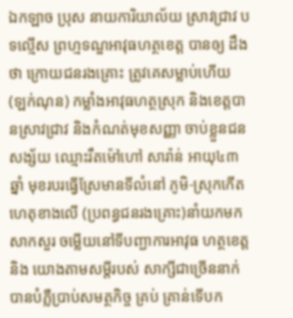ឯកឡាច ប្រុស នាយការិយាល័យ ស្រាវជ្រាវ បទល្មើស ព្រហ្មទណ្ឌអាវុធហត្ថខេត្ត បានឲ្យ ដឹងថា ក្រោយជនរងគ្រោះ ត្រូវគេសម្លាប់ហើយ (ឡក់ណុន) កម្លាំងអាវុធហត្ថស្រុក និងខេត្តបានស្រាវជ្រាវ និងកំណត់មុខសញ្ញា ចាប់ខ្លួនជនសង្ស័យ ឈ្មោះរឹតម៉ៅហៅ សារ៉ាន់ អាយុ៤៣ឆ្នាំ មុខរបរធ្វើស្រែមានទីលំនៅ ភូមិ-ស្រុកកើតហេតុខាងលើ (ប្រពន្ធជនរងគ្រោះ)នាំយកមកសាកសួរ ចម្លើយនៅទីបញ្ជាការអាវុធ ហត្ថខេត្តនិង យោងតាមសម្តីរបស់ សាក្សីជាច្រើននាក់បានបំភ្លឺប្រាប់សមត្ថកិច្ច គ្រប់ គ្រាន់ទើបក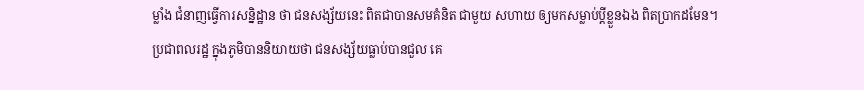ម្លាំង ជំនាញធ្វើការសន្និដ្ឋាន ថា ជនសង្ស័យនេះ ពិតជាបានសមគំនិត ជាមួយ សហាយ ឲ្យមកសម្លាប់ប្តីខ្លួនឯង ពិតប្រាកដមែន។
ប្រជាពលរដ្ឋ ក្នុងភូមិបាននិយាយថា ជនសង្ស័យធ្លាប់បានជួល គេ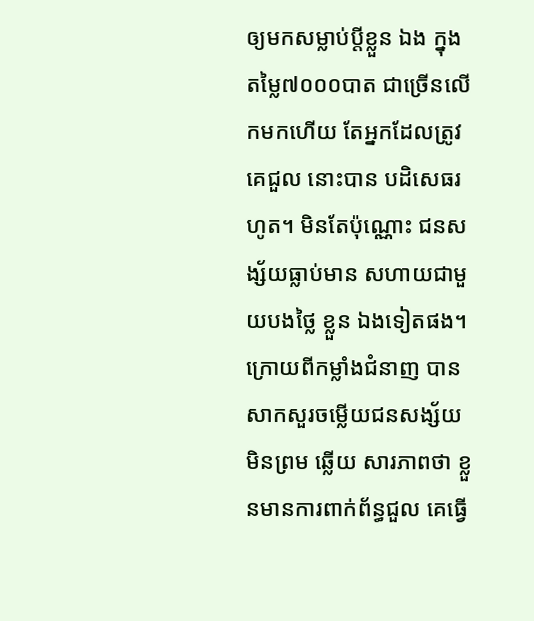ឲ្យមកសម្លាប់ប្តីខ្លួន ឯង ក្នុងតម្លៃ៧០០០បាត ជាច្រើនលើកមកហើយ តែអ្នកដែលត្រូវគេជួល នោះបាន បដិសេធរហូត។ មិនតែប៉ុណ្ណោះ ជនសង្ស័យធ្លាប់មាន សហាយជាមួយបងថ្លៃ ខ្លួន ឯងទៀតផង។ ក្រោយពីកម្លាំងជំនាញ បានសាកសួរចម្លើយជនសង្ស័យ មិនព្រម ឆ្លើយ សារភាពថា ខ្លួនមានការពាក់ព័ន្ធជួល គេធ្វើ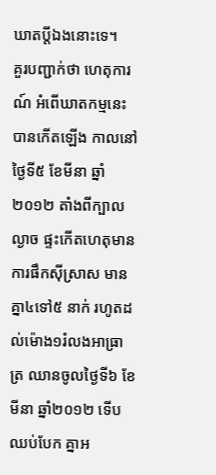ឃាតប្តីឯងនោះទេ។
គួរបញ្ជាក់ថា ហេតុការណ៍ អំពើឃាតកម្មនេះ បានកើតឡើង កាលនៅថ្ងៃទី៥ ខែមីនា ឆ្នាំ២០១២ តាំងពីក្បាលល្ងាច ផ្ទះកើតហេតុមានការផឹកស៊ីស្រាស មានគ្នា៤ទៅ៥ នាក់ រហូតដល់ម៉ោង១រំលងអាធ្រាត្រ ឈានចូលថ្ងៃទី៦ ខែមីនា ឆ្នាំ២០១២ ទើបឈប់បែក គ្នាអ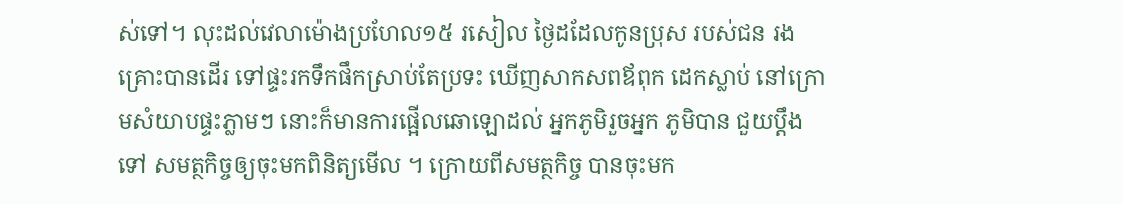ស់ទៅ។ លុះដល់វេលាម៉ោងប្រហែល១៥ រសៀល ថ្ងៃដដែលកូនប្រុស របស់ជន រងគ្រោះបានដើរ ទៅផ្ទះរកទឹកផឹកស្រាប់តែប្រទះ ឃើញសាកសពឪពុក ដេកស្លាប់ នៅក្រោមសំយាបផ្ទះភ្លាមៗ នោះក៏មានការផ្អើលឆោឡោដល់ អ្នកភូមិរួចអ្នក ភូមិបាន ជួយប្តឹងទៅ សមត្ថកិច្ចឲ្យចុះមកពិនិត្យមើល ។ ក្រោយពីសមត្ថកិច្ច បានចុះមក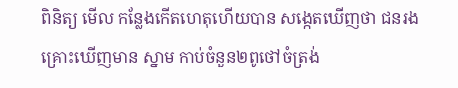ពិនិត្យ មើល កន្លែងកើតហេតុហើយបាន សង្កេតឃើញថា ជនរងគ្រោះឃើញមាន ស្នាម កាប់ចំនួន២ពូថៅចំត្រង់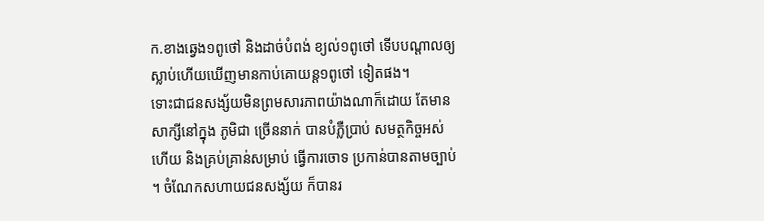ក.ខាងឆ្វេង១ពូថៅ និងដាច់បំពង់ ខ្យល់១ពូថៅ ទើបបណ្តាលឲ្យស្លាប់ហើយឃើញមានកាប់គោយន្ត១ពូថៅ ទៀតផង។
ទោះជាជនសង្ស័យមិនព្រមសារភាពយ៉ាងណាក៏ដោយ តែមានសាក្សីនៅក្នុង ភូមិជា ច្រើននាក់ បានបំភ្លឺប្រាប់ សមត្ថកិច្ចអស់ហើយ និងគ្រប់គ្រាន់សម្រាប់ ធ្វើការចោទ ប្រកាន់បានតាមច្បាប់ ។ ចំណែកសហាយជនសង្ស័យ ក៏បានរ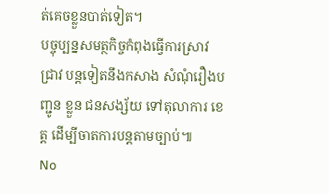ត់គេចខ្លួនបាត់ទៀត។
បច្ចុប្បន្នសមត្ថកិច្ចកំពុងធ្វើការស្រាវជ្រាវ បន្តទៀតនឹងកសាង សំណុំរឿងបញ្ជូន ខ្លួន ជនសង្ស័យ ទៅតុលាការ ខេត្ត ដើម្បីចាតការបន្តតាមច្បាប់៕
No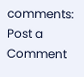comments:
Post a Comment